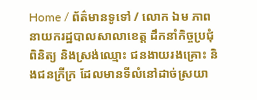Home / ព័ត៌មានទូទៅ / លោក ឯម ភាព នាយករដ្ឋបាលសាលាខេត្ត ដឹកនាំកិច្ចប្រជុំ ពិនិត្យ និងស្រង់ឈ្មោះ ជនងាយរងគ្រោះ និងជនក្រីក្រ ដែលមានទីលំនៅដាច់ស្រយា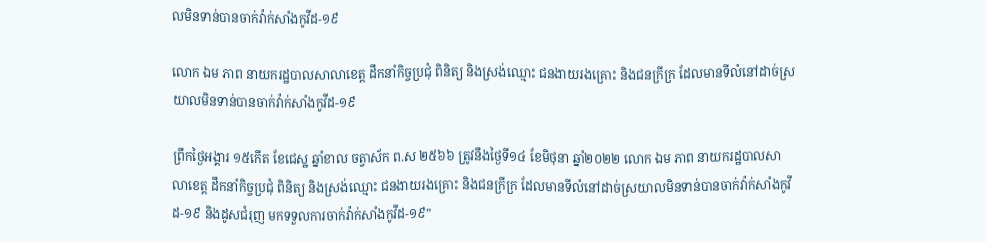លមិនទាន់បានចាក់វ៉ាក់សាំងកូវីដ-១៩

លោក ឯម ភាព នាយករដ្ឋបាលសាលាខេត្ត ដឹកនាំកិច្ចប្រជុំ ពិនិត្យ និងស្រង់ឈ្មោះ ជនងាយរងគ្រោះ និងជនក្រីក្រ ដែលមានទីលំនៅដាច់ស្រយាលមិនទាន់បានចាក់វ៉ាក់សាំងកូវីដ-១៩

ព្រឹកថ្ងៃអង្គារ ១៥កើត ខែជេស្ឋ ឆ្នាំខាល ចត្វាស័ក ព.ស ២៥៦៦ ត្រូវនឹងថ្ងៃទី១៤ ខែមិថុនា ឆ្នាំ២០២២ លោក ឯម ភាព នាយករដ្ឋបាលសាលាខេត្ត ដឹកនាំកិច្ចប្រជុំ ពិនិត្យ និងស្រង់ឈ្មោះ ជនងាយរងគ្រោះ និងជនក្រីក្រ ដែលមានទីលំនៅដាច់ស្រយាលមិនទាន់បានចាក់វ៉ាក់សាំងកូវីដ-១៩ និងដូសជំរុញ មកទទួលការចាក់វ៉ាក់សាំងកូវីដ-១៩”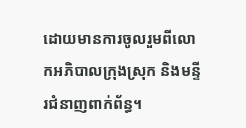ដោយមានការចូលរួមពីលោកអភិបាលក្រុងស្រុក និងមន្ទីរជំនាញពាក់ព័ន្ធ។